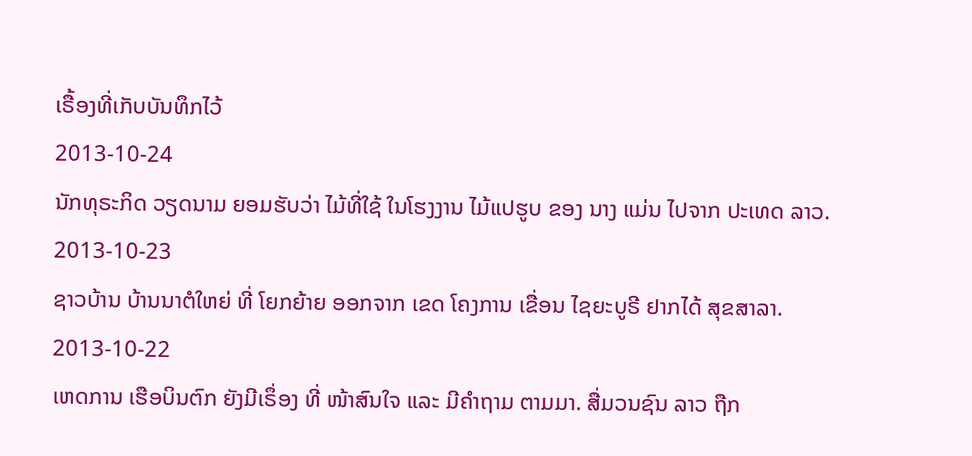ເຣື້ອງທີ່ເກັບບັນທຶກໄວ້
2013-10-24
ນັກທຸຣະກິດ ວຽດນາມ ຍອມຮັບວ່າ ໄມ້ທີ່ໃຊ້ ໃນໂຮງງານ ໄມ້ແປຮູບ ຂອງ ນາງ ແມ່ນ ໄປຈາກ ປະເທດ ລາວ.
2013-10-23
ຊາວບ້ານ ບ້ານນາຕໍໃຫຍ່ ທີ່ ໂຍກຍ້າຍ ອອກຈາກ ເຂດ ໂຄງການ ເຂື່ອນ ໄຊຍະບູຣີ ຢາກໄດ້ ສຸຂສາລາ.
2013-10-22
ເຫດການ ເຮືອບິນຕົກ ຍັງມີເຣຶ່ອງ ທີ່ ໜ້າສົນໃຈ ແລະ ມີຄຳຖາມ ຕາມມາ. ສື່ມວນຊົນ ລາວ ຖືກ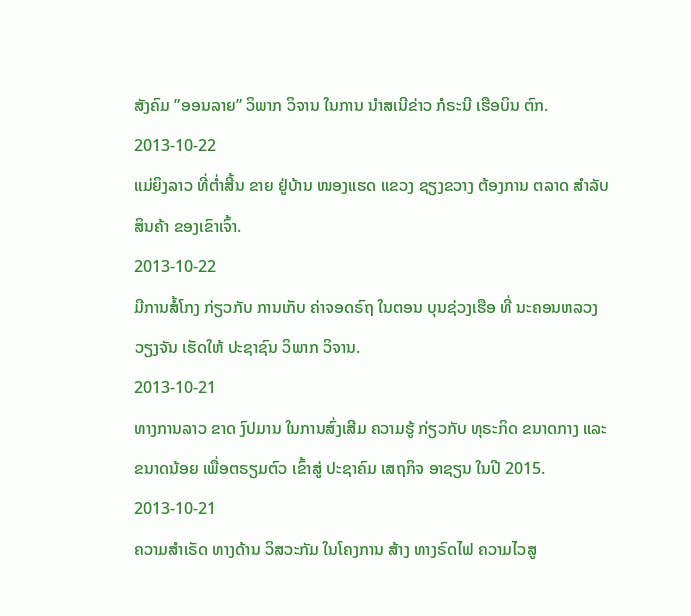ສັງຄົມ ”ອອນລາຍ” ວິພາກ ວິຈານ ໃນການ ນໍາສເນີຂ່າວ ກໍຣະນີ ເຮືອບິນ ຕົກ.
2013-10-22
ແມ່ຍິງລາວ ທີ່ຕໍ່າສີ້ນ ຂາຍ ຢູ່ບ້ານ ໜອງແຮດ ແຂວງ ຊຽງຂວາງ ຕ້ອງການ ຕລາດ ສໍາລັບ ສິນຄ້າ ຂອງເຂົາເຈົ້າ.
2013-10-22
ມີການສໍ້ໂກງ ກ່ຽວກັບ ການເກັບ ຄ່າຈອດຣົຖ ໃນຕອນ ບຸນຊ່ວງເຮືອ ທີ່ ນະຄອນຫລວງ ວຽງຈັນ ເຮັດໃຫ້ ປະຊາຊົນ ວິພາກ ວິຈານ.
2013-10-21
ທາງການລາວ ຂາດ ງົປມານ ໃນການສົ່ງເສີມ ຄວາມຮູ້ ກ່ຽວກັບ ທຸຣະກິດ ຂນາດກາງ ແລະ ຂນາດນ້ອຍ ເພື່ອຕຣຽມຕົວ ເຂົ້າສູ່ ປະຊາຄົມ ເສຖກິຈ ອາຊຽນ ໃນປີ 2015.
2013-10-21
ຄວາມສໍາເຣັດ ທາງດ້ານ ວິສວະກັມ ໃນໂຄງການ ສ້າງ ທາງຣົດໄຟ ຄວາມໄວສູ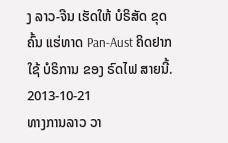ງ ລາວ-ຈີນ ເຮັດໃຫ້ ບໍຣິສັດ ຂຸດຄົ້ນ ແຮ່ທາດ Pan-Aust ຄິດຢາກໃຊ້ ບໍຣິການ ຂອງ ຣົດໄຟ ສາຍນີ້.
2013-10-21
ທາງການລາວ ວາ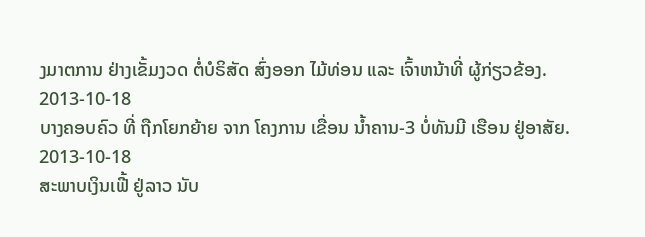ງມາຕການ ຢ່າງເຂັ້ມງວດ ຕໍ່ບໍຣິສັດ ສົ່ງອອກ ໄມ້ທ່ອນ ແລະ ເຈົ້າຫນ້າທີ່ ຜູ້ກ່ຽວຂ້ອງ.
2013-10-18
ບາງຄອບຄົວ ທີ່ ຖືກໂຍກຍ້າຍ ຈາກ ໂຄງການ ເຂື່ອນ ນໍ້າຄານ-3 ບໍ່ທັນມີ ເຮືອນ ຢູ່ອາສັຍ.
2013-10-18
ສະພາບເງິນເຟີ້ ຢູ່ລາວ ນັບ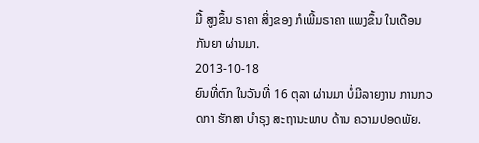ມື້ ສູງຂຶ້ນ ຣາຄາ ສິ່ງຂອງ ກໍເພີ້ມຣາຄາ ແພງຂຶ້ນ ໃນເດືອນ ກັນຍາ ຜ່ານມາ.
2013-10-18
ຍົນທີ່ຕົກ ໃນວັນທີ່ 16 ຕຸລາ ຜ່ານມາ ບໍ່ມີລາຍງານ ການກວດກາ ຮັກສາ ບໍາຣຸງ ສະຖານະພາບ ດ້ານ ຄວາມປອດພັຍ.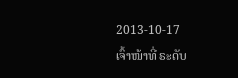2013-10-17
ເຈົ້າໜ້າທີ່ ຣະດັບ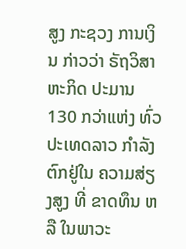ສູງ ກະຊວງ ການເງິນ ກ່າວວ່າ ຣັຖວິສາຫະກິດ ປະມານ 130 ກວ່າແຫ່ງ ທົ່ວ ປະເທດລາວ ກໍາລັງ ຕົກຢູ່ໃນ ຄວາມສ່ຽງສູງ ທີ່ ຂາດທຶນ ຫລື ໃນພາວະ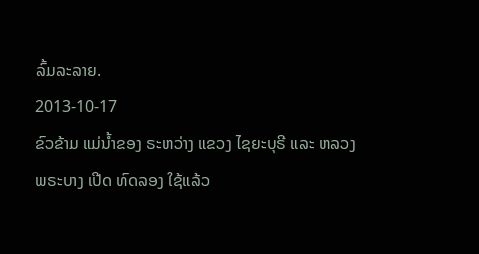ລົ້ມລະລາຍ.
2013-10-17
ຂົວຂ້າມ ແມ່ນໍ້າຂອງ ຣະຫວ່າງ ແຂວງ ໄຊຍະບຸຣີ ແລະ ຫລວງພຣະບາງ ເປີດ ທົດລອງ ໃຊ້ແລ້ວ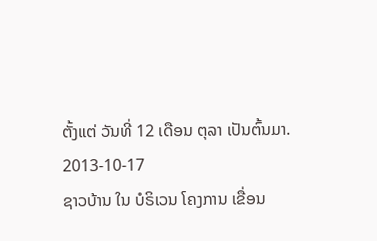ຕັ້ງແຕ່ ວັນທີ່ 12 ເດືອນ ຕຸລາ ເປັນຕົ້ນມາ.
2013-10-17
ຊາວບ້ານ ໃນ ບໍຣິເວນ ໂຄງການ ເຂື່ອນ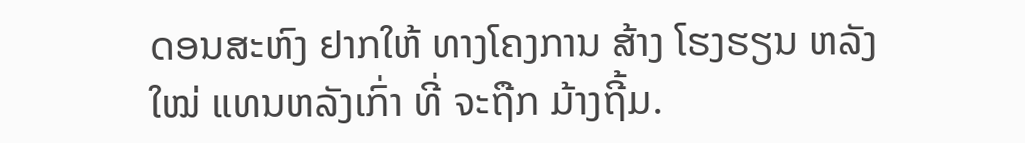ດອນສະຫົງ ຢາກໃຫ້ ທາງໂຄງການ ສ້າງ ໂຮງຮຽນ ຫລັງໃໝ່ ແທນຫລັງເກົ່າ ທີ່ ຈະຖືກ ມ້າງຖີ້ມ.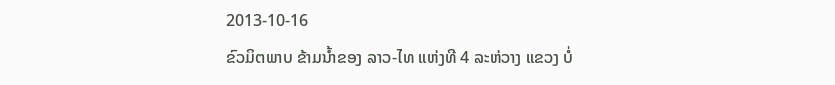2013-10-16
ຂົວມິຕພາບ ຂ້າມນໍ້າຂອງ ລາວ-ໄທ ແຫ່ງທີ 4 ລະຫ່ວາງ ແຂວງ ບໍ່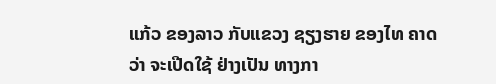ແກ້ວ ຂອງລາວ ກັບແຂວງ ຊຽງຮາຍ ຂອງໄທ ຄາດວ່າ ຈະເປີດໃຊ້ ຢ່າງເປັນ ທາງກາ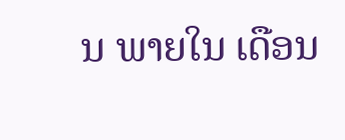ນ ພາຍໃນ ເດືອນ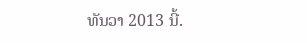ທັນວາ 2013 ນີ້.